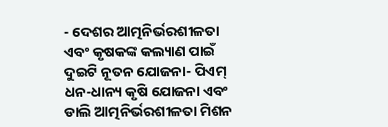- ଦେଶର ଆତ୍ମନିର୍ଭରଶୀଳତା ଏବଂ କୃଷକଙ୍କ କଲ୍ୟାଣ ପାଇଁ ଦୁଇଟି ନୂତନ ଯୋଜନା- ପିଏମ୍ ଧନ-ଧାନ୍ୟ କୃଷି ଯୋଜନା ଏବଂ ଡାଲି ଆତ୍ମନିର୍ଭରଶୀଳତା ମିଶନ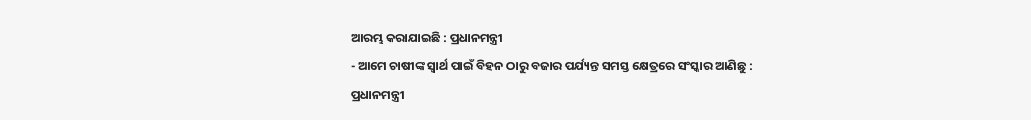ଆରମ୍ଭ କରାଯାଇଛି : ପ୍ରଧାନମନ୍ତ୍ରୀ
- ଆମେ ଚାଷୀଙ୍କ ସ୍ୱାର୍ଥ ପାଇଁ ବିହନ ଠାରୁ ବଜାର ପର୍ଯ୍ୟନ୍ତ ସମସ୍ତ କ୍ଷେତ୍ରରେ ସଂସ୍କାର ଆଣିଛୁ : ପ୍ରଧାନମନ୍ତ୍ରୀ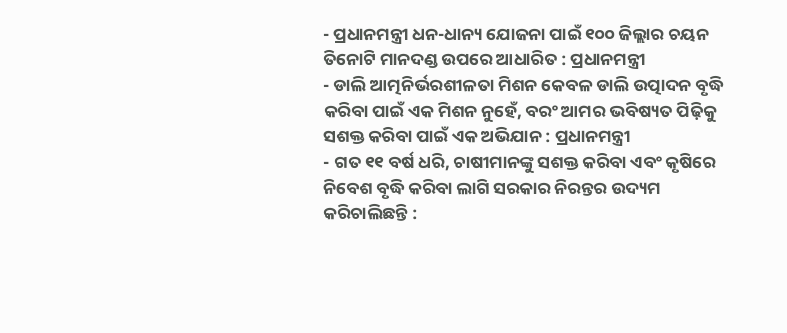- ପ୍ରଧାନମନ୍ତ୍ରୀ ଧନ-ଧାନ୍ୟ ଯୋଜନା ପାଇଁ ୧୦୦ ଜିଲ୍ଲାର ଚୟନ ତିନୋଟି ମାନଦଣ୍ଡ ଉପରେ ଆଧାରିତ : ପ୍ରଧାନମନ୍ତ୍ରୀ
- ଡାଲି ଆତ୍ମନିର୍ଭରଶୀଳତା ମିଶନ କେବଳ ଡାଲି ଉତ୍ପାଦନ ବୃଦ୍ଧି କରିବା ପାଇଁ ଏକ ମିଶନ ନୁହେଁ, ବରଂ ଆମର ଭବିଷ୍ୟତ ପିଢ଼ିକୁ ସଶକ୍ତ କରିବା ପାଇଁ ଏକ ଅଭିଯାନ : ପ୍ରଧାନମନ୍ତ୍ରୀ
- ଗତ ୧୧ ବର୍ଷ ଧରି, ଚାଷୀମାନଙ୍କୁ ସଶକ୍ତ କରିବା ଏବଂ କୃଷିରେ ନିବେଶ ବୃଦ୍ଧି କରିବା ଲାଗି ସରକାର ନିରନ୍ତର ଉଦ୍ୟମ କରିଚାଲିଛନ୍ତି :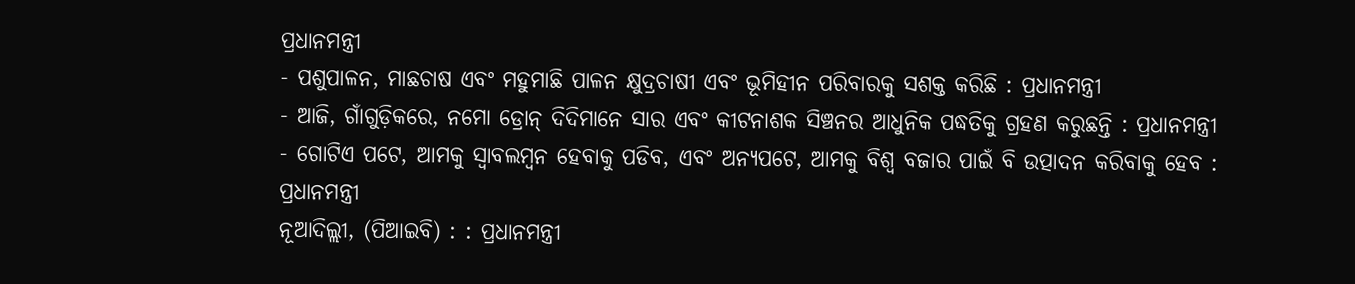ପ୍ରଧାନମନ୍ତ୍ରୀ
- ପଶୁପାଳନ, ମାଛଚାଷ ଏବଂ ମହୁମାଛି ପାଳନ କ୍ଷୁଦ୍ରଚାଷୀ ଏବଂ ଭୂମିହୀନ ପରିବାରକୁ ସଶକ୍ତ କରିଛି : ପ୍ରଧାନମନ୍ତ୍ରୀ
- ଆଜି, ଗାଁଗୁଡ଼ିକରେ, ନମୋ ଡ୍ରୋନ୍ ଦିଦିମାନେ ସାର ଏବଂ କୀଟନାଶକ ସିଞ୍ଚନର ଆଧୁନିକ ପଦ୍ଧତିକୁ ଗ୍ରହଣ କରୁଛନ୍ତି : ପ୍ରଧାନମନ୍ତ୍ରୀ
- ଗୋଟିଏ ପଟେ, ଆମକୁ ସ୍ୱାବଲମ୍ବନ ହେବାକୁ ପଡିବ, ଏବଂ ଅନ୍ୟପଟେ, ଆମକୁ ବିଶ୍ବ ବଜାର ପାଇଁ ବି ଉତ୍ପାଦନ କରିବାକୁ ହେବ : ପ୍ରଧାନମନ୍ତ୍ରୀ
ନୂଆଦିଲ୍ଲୀ, (ପିଆଇବି) : : ପ୍ରଧାନମନ୍ତ୍ରୀ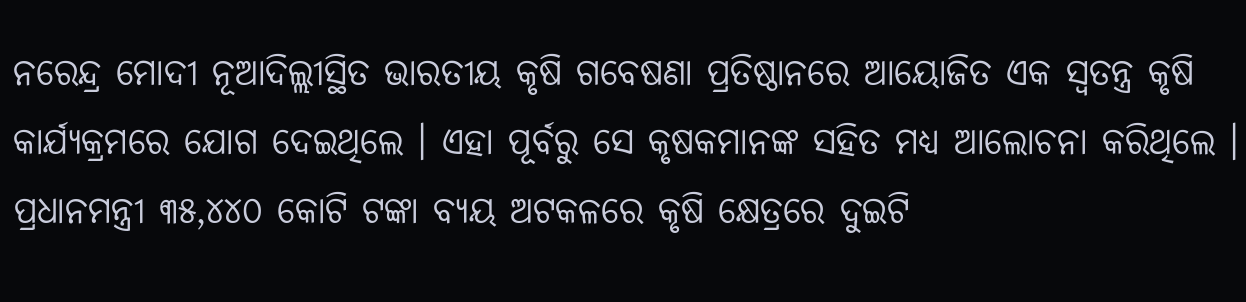ନରେନ୍ଦ୍ର ମୋଦୀ ନୂଆଦିଲ୍ଲୀସ୍ଥିତ ଭାରତୀୟ କୃଷି ଗବେଷଣା ପ୍ରତିଷ୍ଠାନରେ ଆୟୋଜିତ ଏକ ସ୍ୱତନ୍ତ୍ର କୃଷି କାର୍ଯ୍ୟକ୍ରମରେ ଯୋଗ ଦେଇଥିଲେ । ଏହା ପୂର୍ବରୁ ସେ କୃଷକମାନଙ୍କ ସହିତ ମଧ୍ୟ ଆଲୋଚନା କରିଥିଲେ ।
ପ୍ରଧାନମନ୍ତ୍ରୀ ୩୫,୪୪୦ କୋଟି ଟଙ୍କା ବ୍ୟୟ ଅଟକଳରେ କୃଷି କ୍ଷେତ୍ରରେ ଦୁଇଟି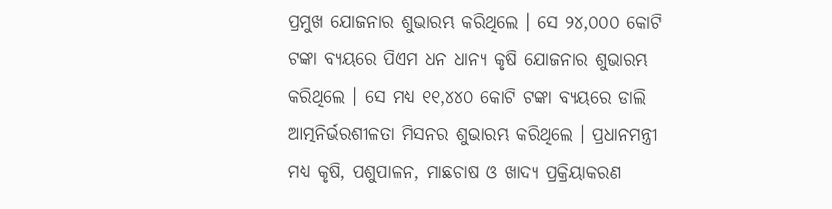ପ୍ରମୁଖ ଯୋଜନାର ଶୁଭାରମ୍ଭ କରିଥିଲେ । ସେ ୨୪,୦୦୦ କୋଟି ଟଙ୍କା ବ୍ୟୟରେ ପିଏମ ଧନ ଧାନ୍ୟ କୃଷି ଯୋଜନାର ଶୁଭାରମ୍ଭ କରିଥିଲେ । ସେ ମଧ୍ଯ ୧୧,୪୪୦ କୋଟି ଟଙ୍କା ବ୍ୟୟରେ ଡାଲି ଆତ୍ମନିର୍ଭରଶୀଳତା ମିସନର ଶୁଭାରମ୍ଭ କରିଥିଲେ । ପ୍ରଧାନମନ୍ତ୍ରୀ ମଧ୍ୟ କୃଷି, ପଶୁପାଳନ, ମାଛଚାଷ ଓ ଖାଦ୍ୟ ପ୍ରକ୍ରିୟାକରଣ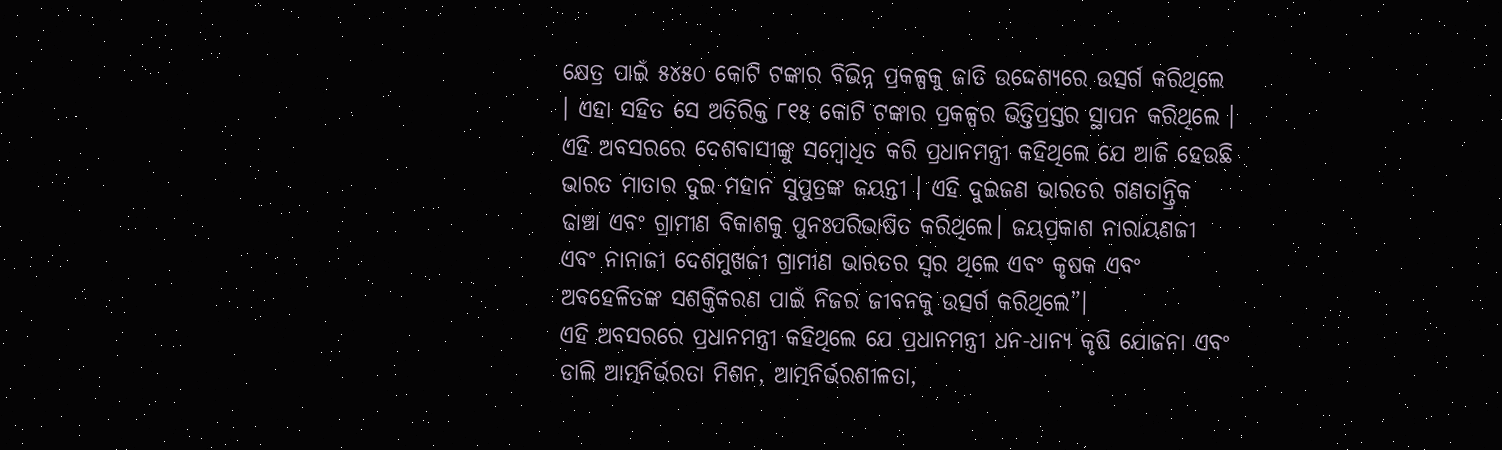କ୍ଷେତ୍ର ପାଇଁ ୫୪୫୦ କୋଟି ଟଙ୍କାର ବିଭିନ୍ନ ପ୍ରକଳ୍ପକୁ ଜାତି ଉଦ୍ଦେଶ୍ୟରେ ଉତ୍ସର୍ଗ କରିଥିଲେ । ଏହା ସହିତ ସେ ଅତିରିକ୍ତ ୮୧୫ କୋଟି ଟଙ୍କାର ପ୍ରକଳ୍ପର ଭିତ୍ତିପ୍ରସ୍ତର ସ୍ଥାପନ କରିଥିଲେ ।
ଏହି ଅବସରରେ ଦେଶବାସୀଙ୍କୁ ସମ୍ବୋଧିତ କରି ପ୍ରଧାନମନ୍ତ୍ରୀ କହିଥିଲେ ଯେ ଆଜି ହେଉଛି ଭାରତ ମାତାର ଦୁଇ ମହାନ ସୁପୁତ୍ରଙ୍କ ଜୟନ୍ତୀ । ଏହି ଦୁଇଜଣ ଭାରତର ଗଣତାନ୍ତ୍ରିକ ଢାଞ୍ଚା ଏବଂ ଗ୍ରାମୀଣ ବିକାଶକୁ ପୁନଃପରିଭାଷିତ କରିଥିଲେ। ଜୟପ୍ରକାଶ ନାରାୟଣଜୀ ଏବଂ ନାନାଜୀ ଦେଶମୁଖଜୀ ଗ୍ରାମୀଣ ଭାରତର ସ୍ୱର ଥିଲେ ଏବଂ କୃଷକ ଏବଂ ଅବହେଳିତଙ୍କ ସଶକ୍ତିକରଣ ପାଇଁ ନିଜର ଜୀବନକୁ ଉତ୍ସର୍ଗ କରିଥିଲେ”।
ଏହି ଅବସରରେ ପ୍ରଧାନମନ୍ତ୍ରୀ କହିଥିଲେ ଯେ ପ୍ରଧାନମନ୍ତ୍ରୀ ଧନ-ଧାନ୍ୟ କୃଷି ଯୋଜନା ଏବଂ ଡାଲି ଆତ୍ମନିର୍ଭରତା ମିଶନ, ଆତ୍ମନିର୍ଭରଶୀଳତା,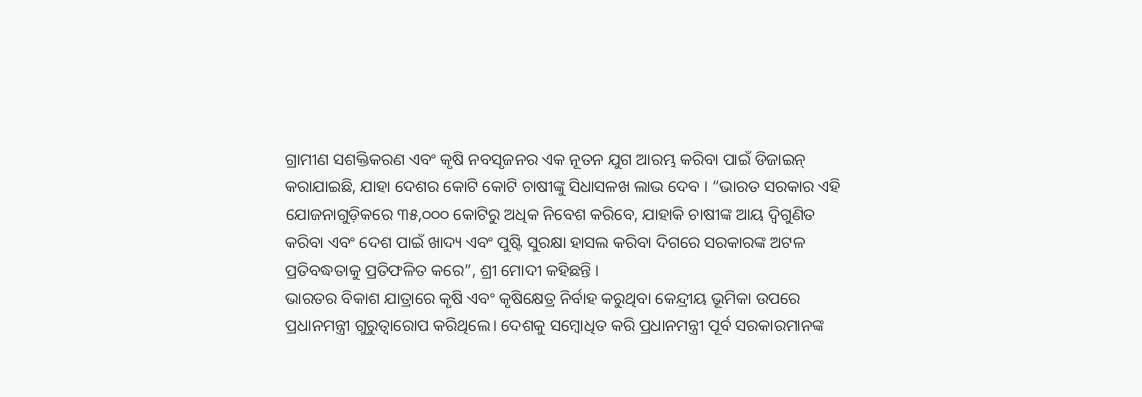ଗ୍ରାମୀଣ ସଶକ୍ତିକରଣ ଏବଂ କୃଷି ନବସୃଜନର ଏକ ନୂତନ ଯୁଗ ଆରମ୍ଭ କରିବା ପାଇଁ ଡିଜାଇନ୍ କରାଯାଇଛି, ଯାହା ଦେଶର କୋଟି କୋଟି ଚାଷୀଙ୍କୁ ସିଧାସଳଖ ଲାଭ ଦେବ । “ଭାରତ ସରକାର ଏହି ଯୋଜନାଗୁଡ଼ିକରେ ୩୫,୦୦୦ କୋଟିରୁ ଅଧିକ ନିବେଶ କରିବେ, ଯାହାକି ଚାଷୀଙ୍କ ଆୟ ଦ୍ୱିଗୁଣିତ କରିବା ଏବଂ ଦେଶ ପାଇଁ ଖାଦ୍ୟ ଏବଂ ପୁଷ୍ଟି ସୁରକ୍ଷା ହାସଲ କରିବା ଦିଗରେ ସରକାରଙ୍କ ଅଟଳ ପ୍ରତିବଦ୍ଧତାକୁ ପ୍ରତିଫଳିତ କରେ”, ଶ୍ରୀ ମୋଦୀ କହିଛନ୍ତି ।
ଭାରତର ବିକାଶ ଯାତ୍ରାରେ କୃଷି ଏବଂ କୃଷିକ୍ଷେତ୍ର ନିର୍ବାହ କରୁଥିବା କେନ୍ଦ୍ରୀୟ ଭୂମିକା ଉପରେ ପ୍ରଧାନମନ୍ତ୍ରୀ ଗୁରୁତ୍ୱାରୋପ କରିଥିଲେ। ଦେଶକୁ ସମ୍ବୋଧିତ କରି ପ୍ରଧାନମନ୍ତ୍ରୀ ପୂର୍ବ ସରକାରମାନଙ୍କ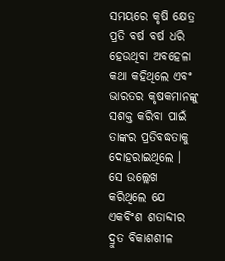ସମୟରେ କୃଷି କ୍ଷେତ୍ର ପ୍ରତି ବର୍ଷ ବର୍ଷ ଧରି ହେଉଥିବା ଅବହେଳା କଥା କହିଥିଲେ ଏବଂ ଭାରତର କୃଷକମାନଙ୍କୁ ସଶକ୍ତ କରିବା ପାଇଁ ତାଙ୍କର ପ୍ରତିବଦ୍ଧତାକୁ ଦୋହରାଇଥିଲେ । ସେ ଉଲ୍ଲେଖ କରିଥିଲେ ଯେ ଏକବିଂଶ ଶତାବ୍ଦୀର ଦ୍ରୁତ ବିକାଶଶୀଳ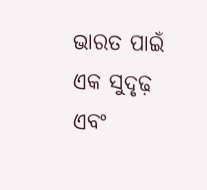ଭାରତ ପାଇଁ ଏକ ସୁଦୃଢ଼ ଏବଂ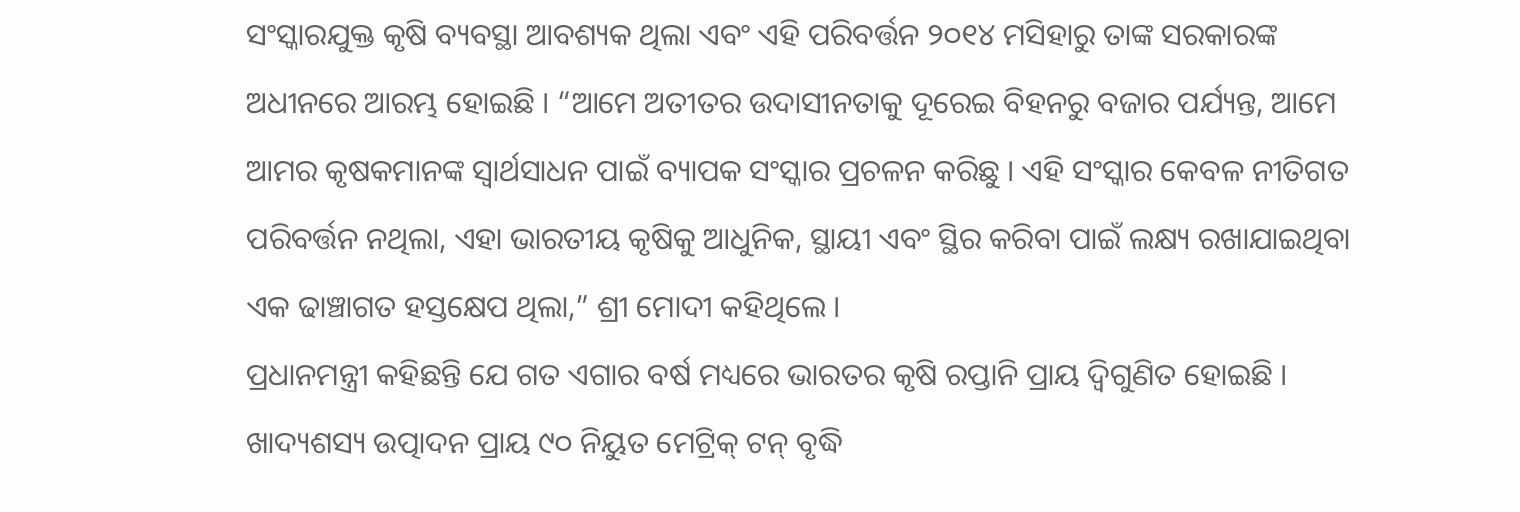ସଂସ୍କାରଯୁକ୍ତ କୃଷି ବ୍ୟବସ୍ଥା ଆବଶ୍ୟକ ଥିଲା ଏବଂ ଏହି ପରିବର୍ତ୍ତନ ୨୦୧୪ ମସିହାରୁ ତାଙ୍କ ସରକାରଙ୍କ ଅଧୀନରେ ଆରମ୍ଭ ହୋଇଛି । “ଆମେ ଅତୀତର ଉଦାସୀନତାକୁ ଦୂରେଇ ବିହନରୁ ବଜାର ପର୍ଯ୍ୟନ୍ତ, ଆମେ ଆମର କୃଷକମାନଙ୍କ ସ୍ୱାର୍ଥସାଧନ ପାଇଁ ବ୍ୟାପକ ସଂସ୍କାର ପ୍ରଚଳନ କରିଛୁ । ଏହି ସଂସ୍କାର କେବଳ ନୀତିଗତ ପରିବର୍ତ୍ତନ ନଥିଲା, ଏହା ଭାରତୀୟ କୃଷିକୁ ଆଧୁନିକ, ସ୍ଥାୟୀ ଏବଂ ସ୍ଥିର କରିବା ପାଇଁ ଲକ୍ଷ୍ୟ ରଖାଯାଇଥିବା ଏକ ଢାଞ୍ଚାଗତ ହସ୍ତକ୍ଷେପ ଥିଲା,” ଶ୍ରୀ ମୋଦୀ କହିଥିଲେ ।
ପ୍ରଧାନମନ୍ତ୍ରୀ କହିଛନ୍ତି ଯେ ଗତ ଏଗାର ବର୍ଷ ମଧ୍ୟରେ ଭାରତର କୃଷି ରପ୍ତାନି ପ୍ରାୟ ଦ୍ୱିଗୁଣିତ ହୋଇଛି । ଖାଦ୍ୟଶସ୍ୟ ଉତ୍ପାଦନ ପ୍ରାୟ ୯୦ ନିୟୁତ ମେଟ୍ରିକ୍ ଟନ୍ ବୃଦ୍ଧି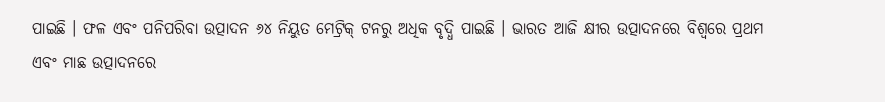ପାଇଛି । ଫଳ ଏବଂ ପନିପରିବା ଉତ୍ପାଦନ ୬୪ ନିୟୁତ ମେଟ୍ରିକ୍ ଟନରୁ ଅଧିକ ବୃଦ୍ଧି ପାଇଛି । ଭାରତ ଆଜି କ୍ଷୀର ଉତ୍ପାଦନରେ ବିଶ୍ୱରେ ପ୍ରଥମ ଏବଂ ମାଛ ଉତ୍ପାଦନରେ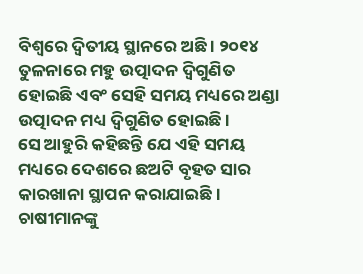ବିଶ୍ୱରେ ଦ୍ୱିତୀୟ ସ୍ଥାନରେ ଅଛି । ୨୦୧୪ ତୁଳନାରେ ମହୁ ଉତ୍ପାଦନ ଦ୍ୱିଗୁଣିତ ହୋଇଛି ଏବଂ ସେହି ସମୟ ମଧ୍ୟରେ ଅଣ୍ଡା ଉତ୍ପାଦନ ମଧ୍ୟ ଦ୍ୱିଗୁଣିତ ହୋଇଛି ।
ସେ ଆହୁରି କହିଛନ୍ତି ଯେ ଏହି ସମୟ ମଧ୍ୟରେ ଦେଶରେ ଛଅଟି ବୃହତ ସାର କାରଖାନା ସ୍ଥାପନ କରାଯାଇଛି । ଚାଷୀମାନଙ୍କୁ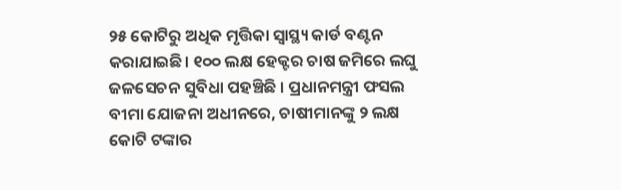୨୫ କୋଟିରୁ ଅଧିକ ମୃତ୍ତିକା ସ୍ୱାସ୍ଥ୍ୟ କାର୍ଡ ବଣ୍ଟନ କରାଯାଇଛି। ୧୦୦ ଲକ୍ଷ ହେକ୍ଟର ଚାଷ ଜମିରେ ଲଘୁ ଜଳସେଚନ ସୁବିଧା ପହଞ୍ଚିଛି । ପ୍ରଧାନମନ୍ତ୍ରୀ ଫସଲ ବୀମା ଯୋଜନା ଅଧୀନରେ, ଚାଷୀମାନଙ୍କୁ ୨ ଲକ୍ଷ କୋଟି ଟଙ୍କାର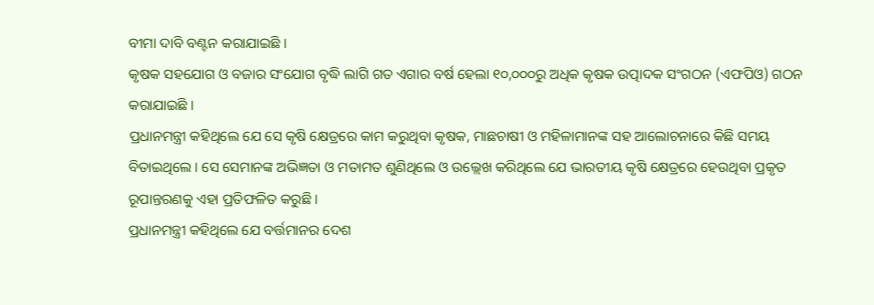ବୀମା ଦାବି ବଣ୍ଟନ କରାଯାଇଛି ।
କୃଷକ ସହଯୋଗ ଓ ବଜାର ସଂଯୋଗ ବୃଦ୍ଧି ଲାଗି ଗତ ଏଗାର ବର୍ଷ ହେଲା ୧୦,୦୦୦ରୁ ଅଧିକ କୃଷକ ଉତ୍ପାଦକ ସଂଗଠନ (ଏଫପିଓ) ଗଠନ କରାଯାଇଛି ।
ପ୍ରଧାନମନ୍ତ୍ରୀ କହିଥିଲେ ଯେ ସେ କୃଷି କ୍ଷେତ୍ରରେ କାମ କରୁଥିବା କୃଷକ, ମାଛଚାଷୀ ଓ ମହିଳାମାନଙ୍କ ସହ ଆଲୋଚନାରେ କିଛି ସମୟ ବିତାଇଥିଲେ। ସେ ସେମାନଙ୍କ ଅଭିଜ୍ଞତା ଓ ମତାମତ ଶୁଣିଥିଲେ ଓ ଉଲ୍ଲେଖ କରିଥିଲେ ଯେ ଭାରତୀୟ କୃଷି କ୍ଷେତ୍ରରେ ହେଉଥିବା ପ୍ରକୃତ ରୂପାନ୍ତରଣକୁ ଏହା ପ୍ରତିଫଳିତ କରୁଛି ।
ପ୍ରଧାନମନ୍ତ୍ରୀ କହିଥିଲେ ଯେ ବର୍ତ୍ତମାନର ଦେଶ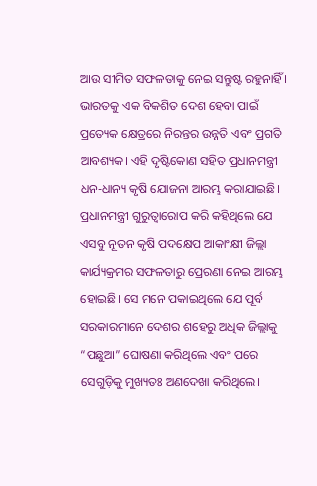ଆଉ ସୀମିତ ସଫଳତାକୁ ନେଇ ସନ୍ତୁଷ୍ଟ ରହୁନାହିଁ । ଭାରତକୁ ଏକ ବିକଶିତ ଦେଶ ହେବା ପାଇଁ ପ୍ରତ୍ୟେକ କ୍ଷେତ୍ରରେ ନିରନ୍ତର ଉନ୍ନତି ଏବଂ ପ୍ରଗତି ଆବଶ୍ୟକ। ଏହି ଦୃଷ୍ଟିକୋଣ ସହିତ ପ୍ରଧାନମନ୍ତ୍ରୀ ଧନ-ଧାନ୍ୟ କୃଷି ଯୋଜନା ଆରମ୍ଭ କରାଯାଇଛି।
ପ୍ରଧାନମନ୍ତ୍ରୀ ଗୁରୁତ୍ୱାରୋପ କରି କହିଥିଲେ ଯେ ଏସବୁ ନୂତନ କୃଷି ପଦକ୍ଷେପ ଆକାଂକ୍ଷୀ ଜିଲ୍ଲା କାର୍ଯ୍ୟକ୍ରମର ସଫଳତାରୁ ପ୍ରେରଣା ନେଇ ଆରମ୍ଭ ହୋଇଛି। ସେ ମନେ ପକାଇଥିଲେ ଯେ ପୂର୍ବ ସରକାରମାନେ ଦେଶର ଶହେରୁ ଅଧିକ ଜିଲ୍ଲାକୁ “ପଛୁଆ” ଘୋଷଣା କରିଥିଲେ ଏବଂ ପରେ ସେଗୁଡ଼ିକୁ ମୁଖ୍ୟତଃ ଅଣଦେଖା କରିଥିଲେ।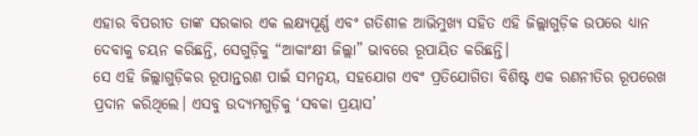ଏହାର ବିପରୀତ ତାଙ୍କ ସରକାର ଏକ ଲକ୍ଷ୍ୟପୂର୍ଣ୍ଣ ଏବଂ ଗତିଶୀଳ ଆଭିମୁଖ୍ୟ ସହିତ ଏହି ଜିଲ୍ଲାଗୁଡ଼ିକ ଉପରେ ଧ୍ୟାନ ଦେବାକୁ ଚୟନ କରିଛନ୍ତି, ସେଗୁଡ଼ିକୁ “ଆକାଂକ୍ଷୀ ଜିଲ୍ଲା” ଭାବରେ ରୂପାୟିତ କରିଛନ୍ତି।
ସେ ଏହି ଜିଲ୍ଲାଗୁଡ଼ିକର ରୂପାନ୍ତରଣ ପାଇଁ ସମନ୍ୱୟ, ସହଯୋଗ ଏବଂ ପ୍ରତିଯୋଗିତା ବିଶିଷ୍ଟ ଏକ ରଣନୀତିର ରୂପରେଖ ପ୍ରଦାନ କରିଥିଲେ। ଏସବୁ ଉଦ୍ୟମଗୁଡ଼ିକୁ ‘ସବକା ପ୍ରୟାସ’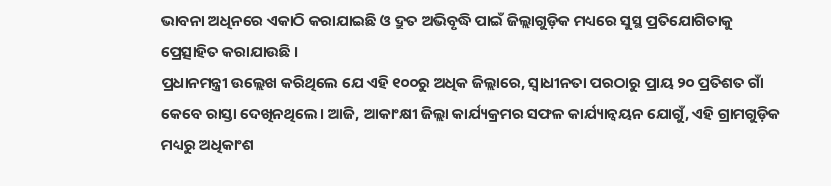ଭାବନା ଅଧିନରେ ଏକାଠି କରାଯାଇଛି ଓ ଦ୍ରୁତ ଅଭିବୃଦ୍ଧି ପାଇଁ ଜିଲ୍ଲାଗୁଡ଼ିକ ମଧ୍ୟରେ ସୁସ୍ଥ ପ୍ରତିଯୋଗିତାକୁ ପ୍ରେତ୍ସାହିତ କରାଯାଉଛି ।
ପ୍ରଧାନମନ୍ତ୍ରୀ ଉଲ୍ଲେଖ କରିଥିଲେ ଯେ ଏହି ୧୦୦ରୁ ଅଧିକ ଜିଲ୍ଲାରେ, ସ୍ୱାଧୀନତା ପରଠାରୁ ପ୍ରାୟ ୨୦ ପ୍ରତିଶତ ଗାଁ କେବେ ରାସ୍ତା ଦେଖିନଥିଲେ। ଆଜି, ଆକାଂକ୍ଷୀ ଜିଲ୍ଲା କାର୍ଯ୍ୟକ୍ରମର ସଫଳ କାର୍ଯ୍ୟାନ୍ୱୟନ ଯୋଗୁଁ, ଏହି ଗ୍ରାମଗୁଡ଼ିକ ମଧ୍ୟରୁ ଅଧିକାଂଶ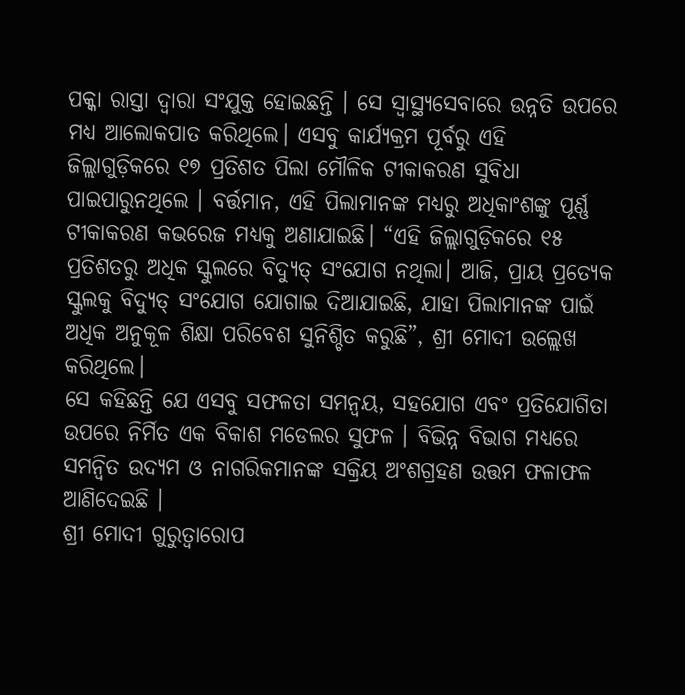ପକ୍କା ରାସ୍ତା ଦ୍ୱାରା ସଂଯୁକ୍ତ ହୋଇଛନ୍ତି । ସେ ସ୍ୱାସ୍ଥ୍ୟସେବାରେ ଉନ୍ନତି ଉପରେ ମଧ୍ୟ ଆଲୋକପାତ କରିଥିଲେ। ଏସବୁ କାର୍ଯ୍ୟକ୍ରମ ପୂର୍ବରୁ ଏହି ଜିଲ୍ଲାଗୁଡ଼ିକରେ ୧୭ ପ୍ରତିଶତ ପିଲା ମୌଳିକ ଟୀକାକରଣ ସୁବିଧା ପାଇପାରୁନଥିଲେ । ବର୍ତ୍ତମାନ, ଏହି ପିଲାମାନଙ୍କ ମଧ୍ୟରୁ ଅଧିକାଂଶଙ୍କୁ ପୂର୍ଣ୍ଣ ଟୀକାକରଣ କଭରେଜ ମଧ୍ୟକୁ ଅଣାଯାଇଛି। “ଏହି ଜିଲ୍ଲାଗୁଡ଼ିକରେ ୧୫ ପ୍ରତିଶତରୁ ଅଧିକ ସ୍କୁଲରେ ବିଦ୍ୟୁତ୍ ସଂଯୋଗ ନଥିଲା। ଆଜି, ପ୍ରାୟ ପ୍ରତ୍ୟେକ ସ୍କୁଲକୁ ବିଦ୍ୟୁତ୍ ସଂଯୋଗ ଯୋଗାଇ ଦିଆଯାଇଛି, ଯାହା ପିଲାମାନଙ୍କ ପାଇଁ ଅଧିକ ଅନୁକୂଳ ଶିକ୍ଷା ପରିବେଶ ସୁନିଶ୍ଚିତ କରୁଛି”, ଶ୍ରୀ ମୋଦୀ ଉଲ୍ଲେଖ କରିଥିଲେ।
ସେ କହିଛନ୍ତି ଯେ ଏସବୁ ସଫଳତା ସମନ୍ୱୟ, ସହଯୋଗ ଏବଂ ପ୍ରତିଯୋଗିତା ଉପରେ ନିର୍ମିତ ଏକ ବିକାଶ ମଡେଲର ସୁଫଳ । ବିଭିନ୍ନ ବିଭାଗ ମଧ୍ୟରେ ସମନ୍ବିତ ଉଦ୍ୟମ ଓ ନାଗରିକମାନଙ୍କ ସକ୍ରିୟ ଅଂଶଗ୍ରହଣ ଉତ୍ତମ ଫଳାଫଳ ଆଣିଦେଇଛି ।
ଶ୍ରୀ ମୋଦୀ ଗୁରୁତ୍ୱାରୋପ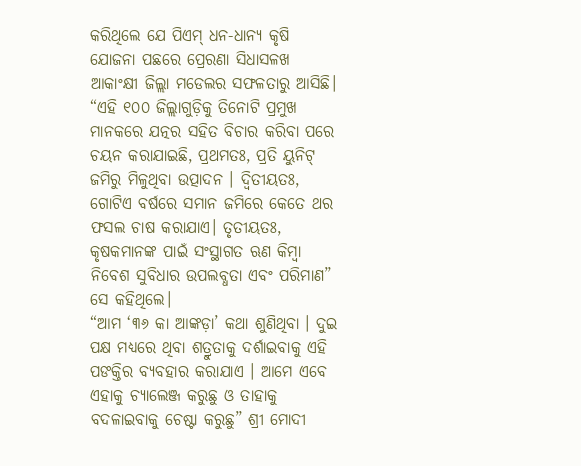କରିଥିଲେ ଯେ ପିଏମ୍ ଧନ-ଧାନ୍ୟ କୃଷି ଯୋଜନା ପଛରେ ପ୍ରେରଣା ସିଧାସଳଖ ଆକାଂକ୍ଷୀ ଜିଲ୍ଲା ମଡେଲର ସଫଳତାରୁ ଆସିଛି। “ଏହି ୧୦୦ ଜିଲ୍ଲାଗୁଡ଼ିକୁ ତିନୋଟି ପ୍ରମୁଖ ମାନକରେ ଯତ୍ନର ସହିତ ବିଚାର କରିବା ପରେ ଚୟନ କରାଯାଇଛି, ପ୍ରଥମତଃ, ପ୍ରତି ୟୁନିଟ୍ ଜମିରୁ ମିଳୁଥିବା ଉତ୍ପାଦନ । ଦ୍ୱିତୀୟତଃ, ଗୋଟିଏ ବର୍ଷରେ ସମାନ ଜମିରେ କେତେ ଥର ଫସଲ ଚାଷ କରାଯାଏ। ତୃତୀୟତଃ, କୃଷକମାନଙ୍କ ପାଇଁ ସଂସ୍ଥାଗତ ଋଣ କିମ୍ବା ନିବେଶ ସୁବିଧାର ଉପଲବ୍ଧତା ଏବଂ ପରିମାଣ” ସେ କହିଥିଲେ।
“ଆମ ‘୩୬ କା ଆଙ୍କଡ଼ା’ କଥା ଶୁଣିଥିବା । ଦୁଇ ପକ୍ଷ ମଧ୍ୟରେ ଥିବା ଶତ୍ରୁତାକୁ ଦର୍ଶାଇବାକୁ ଏହି ପଙକ୍ତିର ବ୍ୟବହାର କରାଯାଏ । ଆମେ ଏବେ ଏହାକୁ ଚ୍ୟାଲେଞ୍ଜ କରୁଛୁ ଓ ତାହାକୁ ବଦଳାଇବାକୁ ଚେଷ୍ଟା କରୁଛୁ” ଶ୍ରୀ ମୋଦୀ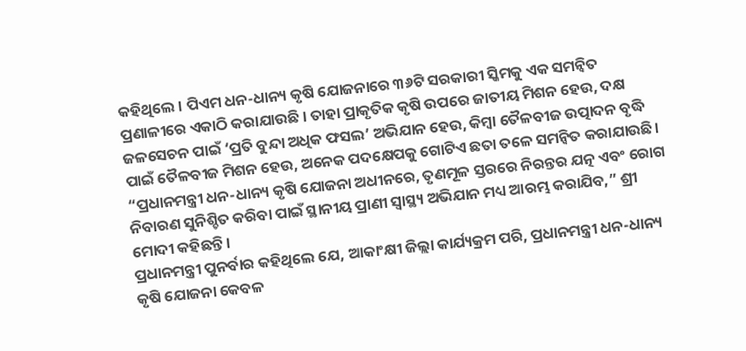କହିଥିଲେ । ପିଏମ ଧନ-ଧାନ୍ୟ କୃଷି ଯୋଜନାରେ ୩୬ଟି ସରକାରୀ ସ୍କିମକୁ ଏକ ସମନ୍ବିତ ପ୍ରଣାଳୀରେ ଏକାଠି କରାଯାଉଛି । ତାହା ପ୍ରାକୃତିକ କୃଷି ଉପରେ ଜାତୀୟ ମିଶନ ହେଉ, ଦକ୍ଷ ଜଳସେଚନ ପାଇଁ ‘ପ୍ରତି ବୁନ୍ଦା ଅଧିକ ଫସଲ’ ଅଭିଯାନ ହେଉ, କିମ୍ବା ତୈଳବୀଜ ଉତ୍ପାଦନ ବୃଦ୍ଧି ପାଇଁ ତୈଳବୀଜ ମିଶନ ହେଉ, ଅନେକ ପଦକ୍ଷେପକୁ ଗୋଟିଏ ଛତା ତଳେ ସମନ୍ୱିତ କରାଯାଉଛି। “ପ୍ରଧାନମନ୍ତ୍ରୀ ଧନ-ଧାନ୍ୟ କୃଷି ଯୋଜନା ଅଧୀନରେ, ତୃଣମୂଳ ସ୍ତରରେ ନିରନ୍ତର ଯତ୍ନ ଏବଂ ରୋଗ ନିବାରଣ ସୁନିଶ୍ଚିତ କରିବା ପାଇଁ ସ୍ଥାନୀୟ ପ୍ରାଣୀ ସ୍ୱାସ୍ଥ୍ୟ ଅଭିଯାନ ମଧ୍ୟ ଆରମ୍ଭ କରାଯିବ,” ଶ୍ରୀ ମୋଦୀ କହିଛନ୍ତି।
ପ୍ରଧାନମନ୍ତ୍ରୀ ପୁନର୍ବାର କହିଥିଲେ ଯେ, ଆକାଂକ୍ଷୀ ଜିଲ୍ଲା କାର୍ଯ୍ୟକ୍ରମ ପରି, ପ୍ରଧାନମନ୍ତ୍ରୀ ଧନ-ଧାନ୍ୟ କୃଷି ଯୋଜନା କେବଳ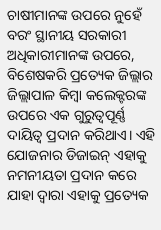ଚାଷୀମାନଙ୍କ ଉପରେ ନୁହେଁ ବରଂ ସ୍ଥାନୀୟ ସରକାରୀ ଅଧିକାରୀମାନଙ୍କ ଉପରେ, ବିଶେଷକରି ପ୍ରତ୍ୟେକ ଜିଲ୍ଲାର ଜିଲ୍ଲାପାଳ କିମ୍ବା କଲେକ୍ଟରଙ୍କ ଉପରେ ଏକ ଗୁରୁତ୍ୱପୂର୍ଣ୍ଣ ଦାୟିତ୍ୱ ପ୍ରଦାନ କରିଥାଏ। ଏହି ଯୋଜନାର ଡିଜାଇନ୍ ଏହାକୁ ନମନୀୟତା ପ୍ରଦାନ କରେ ଯାହା ଦ୍ୱାରା ଏହାକୁ ପ୍ରତ୍ୟେକ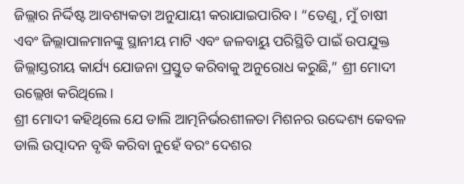ଜିଲ୍ଲାର ନିର୍ଦ୍ଦିଷ୍ଟ ଆବଶ୍ୟକତା ଅନୁଯାୟୀ କରାଯାଇପାରିବ। “ତେଣୁ, ମୁଁ ଚାଷୀ ଏବଂ ଜିଲ୍ଲାପାଳମାନଙ୍କୁ ସ୍ଥାନୀୟ ମାଟି ଏବଂ ଜଳବାୟୁ ପରିସ୍ଥିତି ପାଇଁ ଉପଯୁକ୍ତ ଜିଲ୍ଲାସ୍ତରୀୟ କାର୍ଯ୍ୟ ଯୋଜନା ପ୍ରସ୍ତୁତ କରିବାକୁ ଅନୁରୋଧ କରୁଛି,” ଶ୍ରୀ ମୋଦୀ ଉଲ୍ଲେଖ କରିଥିଲେ।
ଶ୍ରୀ ମୋଦୀ କହିଥିଲେ ଯେ ଡାଲି ଆତ୍ମନିର୍ଭରଶୀଳତା ମିଶନର ଉଦ୍ଦେଶ୍ୟ କେବଳ ଡାଲି ଉତ୍ପାଦନ ବୃଦ୍ଧି କରିବା ନୁହେଁ ବରଂ ଦେଶର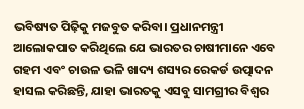ଭବିଷ୍ୟତ ପିଢ଼ିକୁ ମଜବୁତ କରିବା। ପ୍ରଧାନମନ୍ତ୍ରୀ ଆଲୋକପାତ କରିଥିଲେ ଯେ ଭାରତର ଚାଷୀମାନେ ଏବେ ଗହମ ଏବଂ ଚାଉଳ ଭଳି ଖାଦ୍ୟ ଶସ୍ୟର ରେକର୍ଡ ଉତ୍ପାଦନ ହାସଲ କରିଛନ୍ତି, ଯାହା ଭାରତକୁ ଏସବୁ ସାମଗ୍ରୀର ବିଶ୍ୱର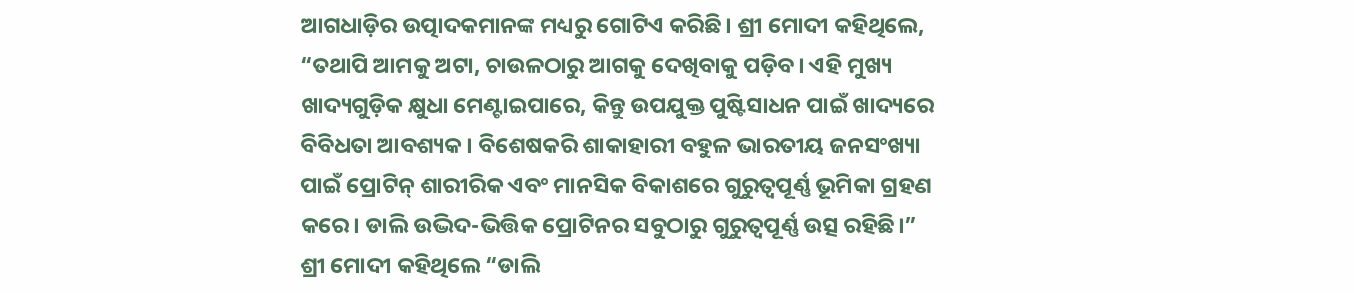ଆଗଧାଡ଼ିର ଉତ୍ପାଦକମାନଙ୍କ ମଧ୍ୟରୁ ଗୋଟିଏ କରିଛି। ଶ୍ରୀ ମୋଦୀ କହିଥିଲେ, “ତଥାପି ଆମକୁ ଅଟା, ଚାଉଳଠାରୁ ଆଗକୁ ଦେଖିବାକୁ ପଡ଼ିବ। ଏହି ମୁଖ୍ୟ ଖାଦ୍ୟଗୁଡ଼ିକ କ୍ଷୁଧା ମେଣ୍ଟାଇପାରେ, କିନ୍ତୁ ଉପଯୁକ୍ତ ପୁଷ୍ଟିସାଧନ ପାଇଁ ଖାଦ୍ୟରେ ବିବିଧତା ଆବଶ୍ୟକ। ବିଶେଷକରି ଶାକାହାରୀ ବହୁଳ ଭାରତୀୟ ଜନସଂଖ୍ୟା ପାଇଁ ପ୍ରୋଟିନ୍ ଶାରୀରିକ ଏବଂ ମାନସିକ ବିକାଶରେ ଗୁରୁତ୍ୱପୂର୍ଣ୍ଣ ଭୂମିକା ଗ୍ରହଣ କରେ। ଡାଲି ଉଦ୍ଭିଦ-ଭିତ୍ତିକ ପ୍ରୋଟିନର ସବୁଠାରୁ ଗୁରୁତ୍ୱପୂର୍ଣ୍ଣ ଉତ୍ସ ରହିଛି।”
ଶ୍ରୀ ମୋଦୀ କହିଥିଲେ “ଡାଲି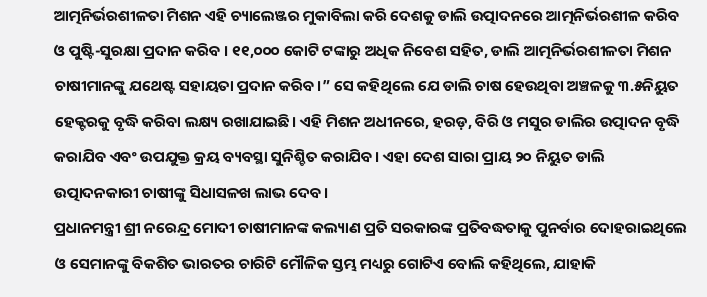ଆତ୍ମନିର୍ଭରଶୀଳତା ମିଶନ ଏହି ଚ୍ୟାଲେଞ୍ଜର ମୁକାବିଲା କରି ଦେଶକୁ ଡାଲି ଉତ୍ପାଦନରେ ଆତ୍ମନିର୍ଭରଶୀଳ କରିବ ଓ ପୁଷ୍ଟି-ସୁରକ୍ଷା ପ୍ରଦାନ କରିବ । ୧୧,୦୦୦ କୋଟି ଟଙ୍କାରୁ ଅଧିକ ନିବେଶ ସହିତ, ଡାଲି ଆତ୍ମନିର୍ଭରଶୀଳତା ମିଶନ ଚାଷୀମାନଙ୍କୁ ଯଥେଷ୍ଟ ସହାୟତା ପ୍ରଦାନ କରିବ।” ସେ କହିଥିଲେ ଯେ ଡାଲି ଚାଷ ହେଉଥିବା ଅଞ୍ଚଳକୁ ୩.୫ନିୟୁତ ହେକ୍ଟରକୁ ବୃଦ୍ଧି କରିବା ଲକ୍ଷ୍ୟ ରଖାଯାଇଛି। ଏହି ମିଶନ ଅଧୀନରେ, ହରଡ଼, ବିରି ଓ ମସୁର ଡାଲିର ଉତ୍ପାଦନ ବୃଦ୍ଧି କରାଯିବ ଏବଂ ଉପଯୁକ୍ତ କ୍ରୟ ବ୍ୟବସ୍ଥା ସୁନିଶ୍ଚିତ କରାଯିବ। ଏହା ଦେଶ ସାରା ପ୍ରାୟ ୨୦ ନିୟୁତ ଡାଲି ଉତ୍ପାଦନକାରୀ ଚାଷୀଙ୍କୁ ସିଧାସଳଖ ଲାଭ ଦେବ।
ପ୍ରଧାନମନ୍ତ୍ରୀ ଶ୍ରୀ ନରେନ୍ଦ୍ର ମୋଦୀ ଚାଷୀମାନଙ୍କ କଲ୍ୟାଣ ପ୍ରତି ସରକାରଙ୍କ ପ୍ରତିବଦ୍ଧତାକୁ ପୁନର୍ବାର ଦୋହରାଇଥିଲେ ଓ ସେମାନଙ୍କୁ ବିକଶିତ ଭାରତର ଚାରିଟି ମୌଳିକ ସ୍ତମ୍ଭ ମଧ୍ୟରୁ ଗୋଟିଏ ବୋଲି କହିଥିଲେ, ଯାହାକି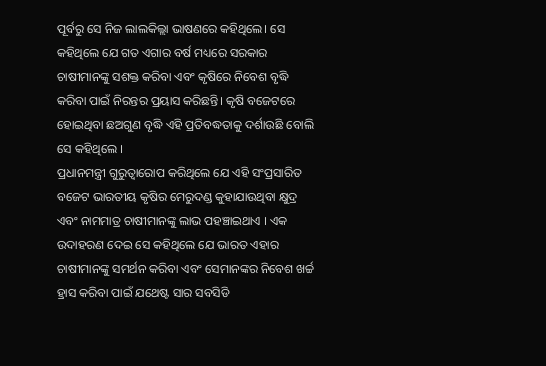ପୂର୍ବରୁ ସେ ନିଜ ଲାଲକିଲ୍ଲା ଭାଷଣରେ କହିଥିଲେ। ସେ କହିଥିଲେ ଯେ ଗତ ଏଗାର ବର୍ଷ ମଧ୍ୟରେ ସରକାର ଚାଷୀମାନଙ୍କୁ ସଶକ୍ତ କରିବା ଏବଂ କୃଷିରେ ନିବେଶ ବୃଦ୍ଧି କରିବା ପାଇଁ ନିରନ୍ତର ପ୍ରୟାସ କରିଛନ୍ତି। କୃଷି ବଜେଟରେ ହୋଇଥିବା ଛଅଗୁଣ ବୃଦ୍ଧି ଏହି ପ୍ରତିବଦ୍ଧତାକୁ ଦର୍ଶାଉଛି ବୋଲି ସେ କହିଥିଲେ ।
ପ୍ରଧାନମନ୍ତ୍ରୀ ଗୁରୁତ୍ୱାରୋପ କରିଥିଲେ ଯେ ଏହି ସଂପ୍ରସାରିତ ବଜେଟ ଭାରତୀୟ କୃଷିର ମେରୁଦଣ୍ଡ କୁହାଯାଉଥିବା କ୍ଷୁଦ୍ର ଏବଂ ନାମମାତ୍ର ଚାଷୀମାନଙ୍କୁ ଲାଭ ପହଞ୍ଚାଇଥାଏ । ଏକ ଉଦାହରଣ ଦେଇ ସେ କହିଥିଲେ ଯେ ଭାରତ ଏହାର ଚାଷୀମାନଙ୍କୁ ସମର୍ଥନ କରିବା ଏବଂ ସେମାନଙ୍କର ନିବେଶ ଖର୍ଚ୍ଚ ହ୍ରାସ କରିବା ପାଇଁ ଯଥେଷ୍ଟ ସାର ସବସିଡି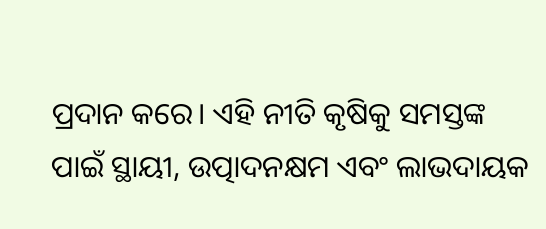ପ୍ରଦାନ କରେ। ଏହି ନୀତି କୃଷିକୁ ସମସ୍ତଙ୍କ ପାଇଁ ସ୍ଥାୟୀ, ଉତ୍ପାଦନକ୍ଷମ ଏବଂ ଲାଭଦାୟକ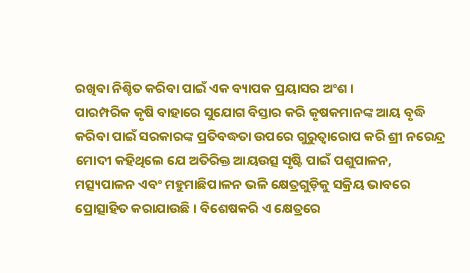ରଖିବା ନିଶ୍ଚିତ କରିବା ପାଇଁ ଏକ ବ୍ୟାପକ ପ୍ରୟାସର ଅଂଶ।
ପାରମ୍ପରିକ କୃଷି ବାହାରେ ସୁଯୋଗ ବିସ୍ତାର କରି କୃଷକମାନଙ୍କ ଆୟ ବୃଦ୍ଧି କରିବା ପାଇଁ ସରକାରଙ୍କ ପ୍ରତିବଦ୍ଧତା ଉପରେ ଗୁରୁତ୍ୱାରୋପ କରି ଶ୍ରୀ ନରେନ୍ଦ୍ର ମୋଦୀ କହିଥିଲେ ଯେ ଅତିରିକ୍ତ ଆୟଉତ୍ସ ସୃଷ୍ଟି ପାଇଁ ପଶୁପାଳନ, ମତ୍ସ୍ୟପାଳନ ଏବଂ ମହୁମାଛିପାଳନ ଭଳି କ୍ଷେତ୍ରଗୁଡ଼ିକୁ ସକ୍ରିୟ ଭାବରେ ପ୍ରୋତ୍ସାହିତ କରାଯାଉଛି । ବିଶେଷକରି ଏ କ୍ଷେତ୍ରରେ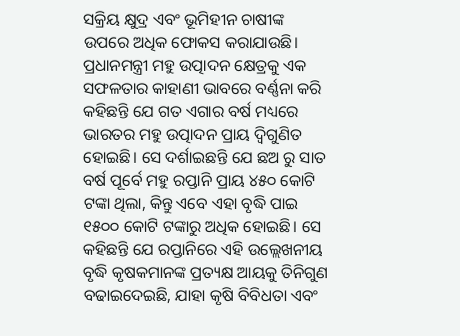ସକ୍ରିୟ କ୍ଷୁଦ୍ର ଏବଂ ଭୂମିହୀନ ଚାଷୀଙ୍କ ଉପରେ ଅଧିକ ଫୋକସ କରାଯାଉଛି।
ପ୍ରଧାନମନ୍ତ୍ରୀ ମହୁ ଉତ୍ପାଦନ କ୍ଷେତ୍ରକୁ ଏକ ସଫଳତାର କାହାଣୀ ଭାବରେ ବର୍ଣ୍ଣନା କରି କହିଛନ୍ତି ଯେ ଗତ ଏଗାର ବର୍ଷ ମଧ୍ୟରେ ଭାରତର ମହୁ ଉତ୍ପାଦନ ପ୍ରାୟ ଦ୍ୱିଗୁଣିତ ହୋଇଛି। ସେ ଦର୍ଶାଇଛନ୍ତି ଯେ ଛଅ ରୁ ସାତ ବର୍ଷ ପୂର୍ବେ ମହୁ ରପ୍ତାନି ପ୍ରାୟ ୪୫୦ କୋଟି ଟଙ୍କା ଥିଲା, କିନ୍ତୁ ଏବେ ଏହା ବୃଦ୍ଧି ପାଇ ୧୫୦୦ କୋଟି ଟଙ୍କାରୁ ଅଧିକ ହୋଇଛି। ସେ କହିଛନ୍ତି ଯେ ରପ୍ତାନିରେ ଏହି ଉଲ୍ଲେଖନୀୟ ବୃଦ୍ଧି କୃଷକମାନଙ୍କ ପ୍ରତ୍ୟକ୍ଷ ଆୟକୁ ତିନିଗୁଣ ବଢାଇଦେଇଛି, ଯାହା କୃଷି ବିବିଧତା ଏବଂ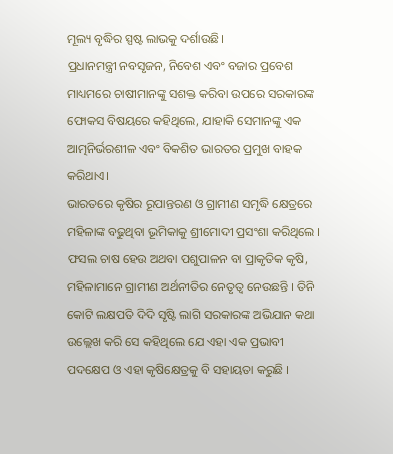ମୂଲ୍ୟ ବୃଦ୍ଧିର ସ୍ପଷ୍ଟ ଲାଭକୁ ଦର୍ଶାଉଛି।
ପ୍ରଧାନମନ୍ତ୍ରୀ ନବସୃଜନ, ନିବେଶ ଏବଂ ବଜାର ପ୍ରବେଶ ମାଧ୍ୟମରେ ଚାଷୀମାନଙ୍କୁ ସଶକ୍ତ କରିବା ଉପରେ ସରକାରଙ୍କ ଫୋକସ ବିଷୟରେ କହିଥିଲେ, ଯାହାକି ସେମାନଙ୍କୁ ଏକ ଆତ୍ମନିର୍ଭରଶୀଳ ଏବଂ ବିକଶିତ ଭାରତର ପ୍ରମୁଖ ବାହକ କରିଥାଏ।
ଭାରତରେ କୃଷିର ରୂପାନ୍ତରଣ ଓ ଗ୍ରାମୀଣ ସମୃଦ୍ଧି କ୍ଷେତ୍ରରେ ମହିଳାଙ୍କ ବଢୁଥିବା ଭୂମିକାକୁ ଶ୍ରୀମୋଦୀ ପ୍ରସଂଶା କରିଥିଲେ । ଫସଲ ଚାଷ ହେଉ ଅଥବା ପଶୁପାଳନ ବା ପ୍ରାକୃତିକ କୃଷି, ମହିଳାମାନେ ଗ୍ରାମୀଣ ଅର୍ଥନୀତିର ନେତୃତ୍ବ ନେଉଛନ୍ତି । ତିନି କୋଟି ଲକ୍ଷପତି ଦିଦି ସୃଷ୍ଟି ଲାଗି ସରକାରଙ୍କ ଅଭିଯାନ କଥା ଉଲ୍ଲେଖ କରି ସେ କହିଥିଲେ ଯେ ଏହା ଏକ ପ୍ରଭାବୀ ପଦକ୍ଷେପ ଓ ଏହା କୃଷିକ୍ଷେତ୍ରକୁ ବି ସହାୟତା କରୁଛି ।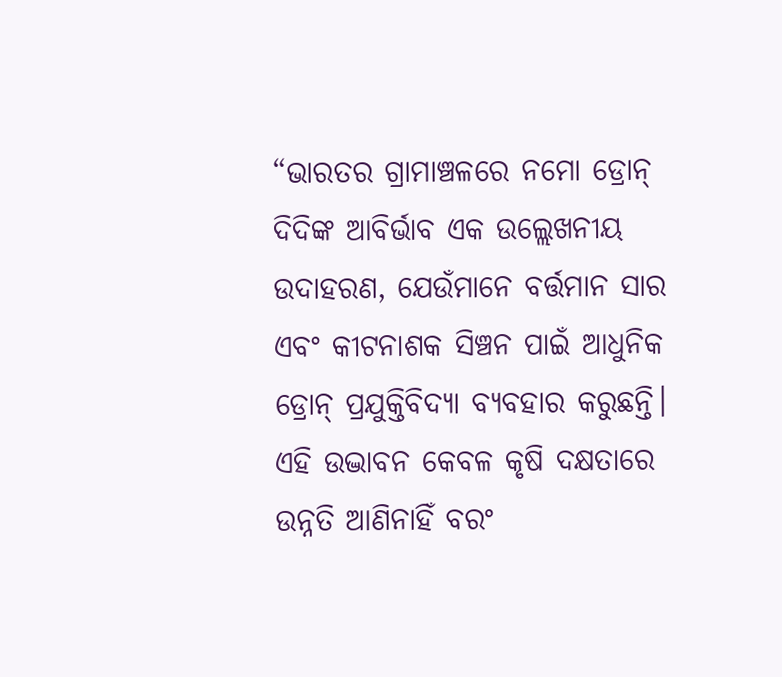“ଭାରତର ଗ୍ରାମାଞ୍ଚଳରେ ନମୋ ଡ୍ରୋନ୍ ଦିଦିଙ୍କ ଆବିର୍ଭାବ ଏକ ଉଲ୍ଲେଖନୀୟ ଉଦାହରଣ, ଯେଉଁମାନେ ବର୍ତ୍ତମାନ ସାର ଏବଂ କୀଟନାଶକ ସିଞ୍ଚନ ପାଇଁ ଆଧୁନିକ ଡ୍ରୋନ୍ ପ୍ରଯୁକ୍ତିବିଦ୍ୟା ବ୍ୟବହାର କରୁଛନ୍ତି। ଏହି ଉଦ୍ଭାବନ କେବଳ କୃଷି ଦକ୍ଷତାରେ ଉନ୍ନତି ଆଣିନାହିଁ ବରଂ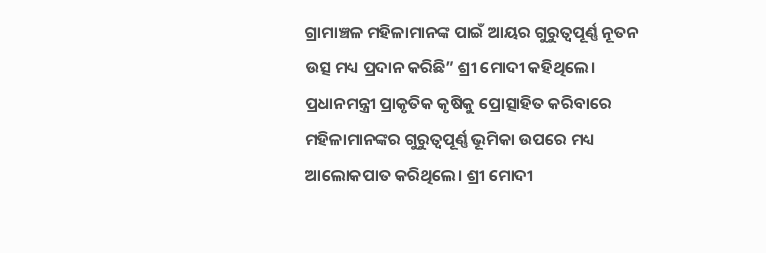ଗ୍ରାମାଞ୍ଚଳ ମହିଳାମାନଙ୍କ ପାଇଁ ଆୟର ଗୁରୁତ୍ୱପୂର୍ଣ୍ଣ ନୂତନ ଉତ୍ସ ମଧ୍ୟ ପ୍ରଦାନ କରିଛି” ଶ୍ରୀ ମୋଦୀ କହିଥିଲେ।
ପ୍ରଧାନମନ୍ତ୍ରୀ ପ୍ରାକୃତିକ କୃଷିକୁ ପ୍ରୋତ୍ସାହିତ କରିବାରେ ମହିଳାମାନଙ୍କର ଗୁରୁତ୍ୱପୂର୍ଣ୍ଣ ଭୂମିକା ଉପରେ ମଧ୍ୟ ଆଲୋକପାତ କରିଥିଲେ। ଶ୍ରୀ ମୋଦୀ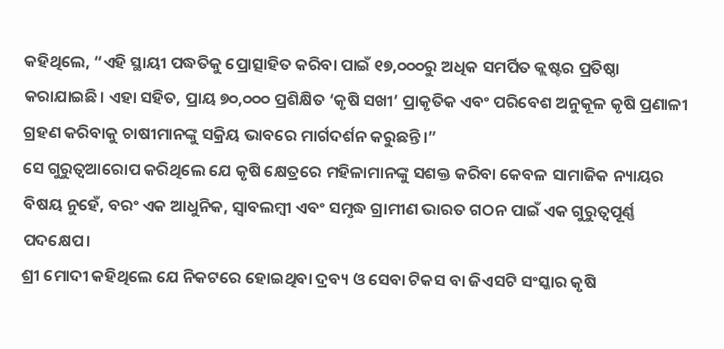କହିଥିଲେ, “ଏହି ସ୍ଥାୟୀ ପଦ୍ଧତିକୁ ପ୍ରୋତ୍ସାହିତ କରିବା ପାଇଁ ୧୭,୦୦୦ରୁ ଅଧିକ ସମର୍ପିତ କ୍ଲଷ୍ଟର ପ୍ରତିଷ୍ଠା କରାଯାଇଛି। ଏହା ସହିତ, ପ୍ରାୟ ୭୦,୦୦୦ ପ୍ରଶିକ୍ଷିତ ‘କୃଷି ସଖୀ’ ପ୍ରାକୃତିକ ଏବଂ ପରିବେଶ ଅନୁକୂଳ କୃଷି ପ୍ରଣାଳୀ ଗ୍ରହଣ କରିବାକୁ ଚାଷୀମାନଙ୍କୁ ସକ୍ରିୟ ଭାବରେ ମାର୍ଗଦର୍ଶନ କରୁଛନ୍ତି।”
ସେ ଗୁରୁତ୍ବଆରୋପ କରିଥିଲେ ଯେ କୃଷି କ୍ଷେତ୍ରରେ ମହିଳାମାନଙ୍କୁ ସଶକ୍ତ କରିବା କେବଳ ସାମାଜିକ ନ୍ୟାୟର ବିଷୟ ନୁହେଁ, ବରଂ ଏକ ଆଧୁନିକ, ସ୍ୱାବଲମ୍ବୀ ଏବଂ ସମୃଦ୍ଧ ଗ୍ରାମୀଣ ଭାରତ ଗଠନ ପାଇଁ ଏକ ଗୁରୁତ୍ୱପୂର୍ଣ୍ଣ ପଦକ୍ଷେପ।
ଶ୍ରୀ ମୋଦୀ କହିଥିଲେ ଯେ ନିକଟରେ ହୋଇଥିବା ଦ୍ରବ୍ୟ ଓ ସେବା ଟିକସ ବା ଜିଏସଟି ସଂସ୍କାର କୃଷି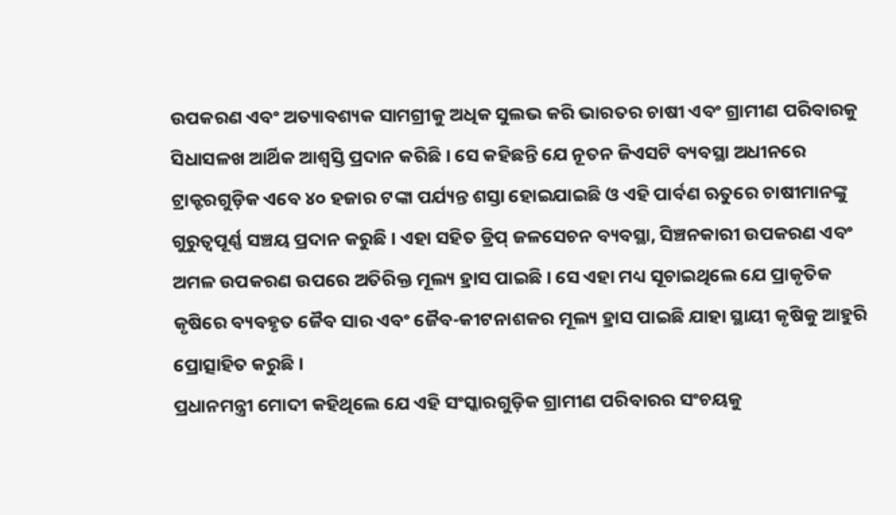ଉପକରଣ ଏବଂ ଅତ୍ୟାବଶ୍ୟକ ସାମଗ୍ରୀକୁ ଅଧିକ ସୁଲଭ କରି ଭାରତର ଚାଷୀ ଏବଂ ଗ୍ରାମୀଣ ପରିବାରକୁ ସିଧାସଳଖ ଆର୍ଥିକ ଆଶ୍ୱସ୍ତି ପ୍ରଦାନ କରିଛି। ସେ କହିଛନ୍ତି ଯେ ନୂତନ ଜିଏସଟି ବ୍ୟବସ୍ଥା ଅଧୀନରେ ଟ୍ରାକ୍ଟରଗୁଡ଼ିକ ଏବେ ୪୦ ହଜାର ଟଙ୍କା ପର୍ଯ୍ୟନ୍ତ ଶସ୍ତା ହୋଇଯାଇଛି ଓ ଏହି ପାର୍ବଣ ଋତୁରେ ଚାଷୀମାନଙ୍କୁ ଗୁରୁତ୍ୱପୂର୍ଣ୍ଣ ସଞ୍ଚୟ ପ୍ରଦାନ କରୁଛି । ଏହା ସହିତ ଡ୍ରିପ୍ ଜଳସେଚନ ବ୍ୟବସ୍ଥା, ସିଞ୍ଚନକାରୀ ଉପକରଣ ଏବଂ ଅମଳ ଉପକରଣ ଉପରେ ଅତିରିକ୍ତ ମୂଲ୍ୟ ହ୍ରାସ ପାଇଛି। ସେ ଏହା ମଧ୍ୟ ସୂଚାଇଥିଲେ ଯେ ପ୍ରାକୃତିକ କୃଷିରେ ବ୍ୟବହୃତ ଜୈବ ସାର ଏବଂ ଜୈବ-କୀଟନାଶକର ମୂଲ୍ୟ ହ୍ରାସ ପାଇଛି ଯାହା ସ୍ଥାୟୀ କୃଷିକୁ ଆହୁରି ପ୍ରୋତ୍ସାହିତ କରୁଛି।
ପ୍ରଧାନମନ୍ତ୍ରୀ ମୋଦୀ କହିଥିଲେ ଯେ ଏହି ସଂସ୍କାରଗୁଡ଼ିକ ଗ୍ରାମୀଣ ପରିବାରର ସଂଚୟକୁ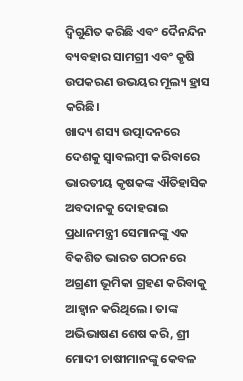ଦ୍ବିଗୁଣିତ କରିଛି ଏବଂ ଦୈନନ୍ଦିନ ବ୍ୟବହାର ସାମଗ୍ରୀ ଏବଂ କୃଷି ଉପକରଣ ଉଭୟର ମୂଲ୍ୟ ହ୍ରାସ କରିଛି।
ଖାଦ୍ୟ ଶସ୍ୟ ଉତ୍ପାଦନରେ ଦେଶକୁ ସ୍ୱାବଲମ୍ବୀ କରିବାରେ ଭାରତୀୟ କୃଷକଙ୍କ ଐତିହାସିକ ଅବଦାନକୁ ଦୋହରାଇ ପ୍ରଧାନମନ୍ତ୍ରୀ ସେମାନଙ୍କୁ ଏକ ବିକଶିତ ଭାରତ ଗଠନରେ ଅଗ୍ରଣୀ ଭୂମିକା ଗ୍ରହଣ କରିବାକୁ ଆହ୍ୱାନ କରିଥିଲେ। ତାଙ୍କ ଅଭିଭାଷଣ ଶେଷ କରି, ଶ୍ରୀ ମୋଦୀ ଚାଷୀମାନଙ୍କୁ କେବଳ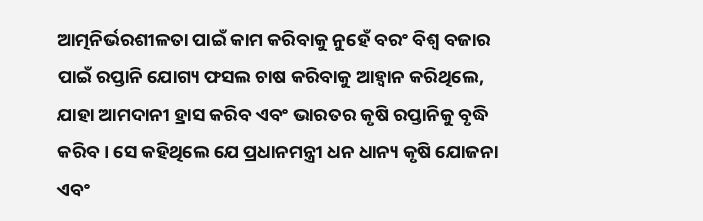ଆତ୍ମନିର୍ଭରଶୀଳତା ପାଇଁ କାମ କରିବାକୁ ନୁହେଁ ବରଂ ବିଶ୍ବ ବଜାର ପାଇଁ ରପ୍ତାନି ଯୋଗ୍ୟ ଫସଲ ଚାଷ କରିବାକୁ ଆହ୍ୱାନ କରିଥିଲେ, ଯାହା ଆମଦାନୀ ହ୍ରାସ କରିବ ଏବଂ ଭାରତର କୃଷି ରପ୍ତାନିକୁ ବୃଦ୍ଧି କରିବ। ସେ କହିଥିଲେ ଯେ ପ୍ରଧାନମନ୍ତ୍ରୀ ଧନ ଧାନ୍ୟ କୃଷି ଯୋଜନା ଏବଂ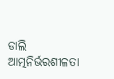ଡାଲି ଆତ୍ମନିର୍ଭରଶୀଳତା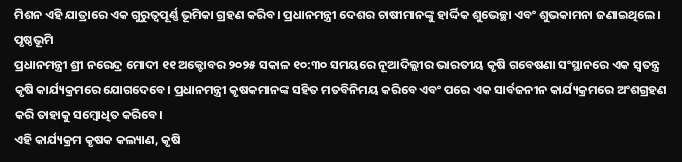ମିଶନ ଏହି ଯାତ୍ରାରେ ଏକ ଗୁରୁତ୍ୱପୂର୍ଣ୍ଣ ଭୂମିକା ଗ୍ରହଣ କରିବ। ପ୍ରଧାନମନ୍ତ୍ରୀ ଦେଶର ଚାଷୀମାନଙ୍କୁ ହାର୍ଦ୍ଦିକ ଶୁଭେଚ୍ଛା ଏବଂ ଶୁଭକାମନା ଜଣାଇଥିଲେ।
ପୃଷ୍ଠଭୂମି
ପ୍ରଧାନମନ୍ତ୍ରୀ ଶ୍ରୀ ନରେନ୍ଦ୍ର ମୋଦୀ ୧୧ ଅକ୍ଟୋବର ୨୦୨୫ ସକାଳ ୧୦:୩୦ ସମୟରେ ନୂଆଦିଲ୍ଲୀର ଭାରତୀୟ କୃଷି ଗବେଷଣା ସଂସ୍ଥାନରେ ଏକ ସ୍ୱତନ୍ତ୍ର କୃଷି କାର୍ଯ୍ୟକ୍ରମରେ ଯୋଗଦେବେ। ପ୍ରଧାନମନ୍ତ୍ରୀ କୃଷକମାନଙ୍କ ସହିତ ମତବିନିମୟ କରିବେ ଏବଂ ପରେ ଏକ ସାର୍ବଜନୀନ କାର୍ଯ୍ୟକ୍ରମରେ ଅଂଶଗ୍ରହଣ କରି ତାହାକୁ ସମ୍ବୋଧିତ କରିବେ।
ଏହି କାର୍ଯ୍ୟକ୍ରମ କୃଷକ କଲ୍ୟାଣ, କୃଷି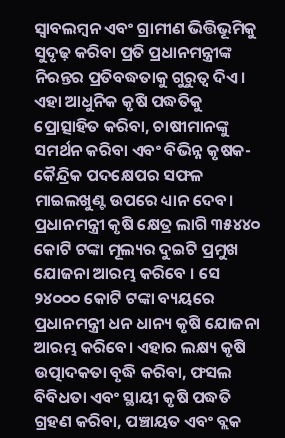ସ୍ୱାବଲମ୍ବନ ଏବଂ ଗ୍ରାମୀଣ ଭିତ୍ତିଭୂମିକୁ ସୁଦୃଢ଼ କରିବା ପ୍ରତି ପ୍ରଧାନମନ୍ତ୍ରୀଙ୍କ ନିରନ୍ତର ପ୍ରତିବଦ୍ଧତାକୁ ଗୁରୁତ୍ୱ ଦିଏ। ଏହା ଆଧୁନିକ କୃଷି ପଦ୍ଧତିକୁ ପ୍ରୋତ୍ସାହିତ କରିବା, ଚାଷୀମାନଙ୍କୁ ସମର୍ଥନ କରିବା ଏବଂ ବିଭିନ୍ନ କୃଷକ-କୈନ୍ଦ୍ରିକ ପଦକ୍ଷେପର ସଫଳ ମାଇଲଖୁଣ୍ଟ ଉପରେ ଧ୍ୟାନ ଦେବ।
ପ୍ରଧାନମନ୍ତ୍ରୀ କୃଷି କ୍ଷେତ୍ର ଲାଗି ୩୫୪୪୦ କୋଟି ଟଙ୍କା ମୂଲ୍ୟର ଦୁଇଟି ପ୍ରମୁଖ ଯୋଜନା ଆରମ୍ଭ କରିବେ । ସେ ୨୪୦୦୦ କୋଟି ଟଙ୍କା ବ୍ୟୟରେ ପ୍ରଧାନମନ୍ତ୍ରୀ ଧନ ଧାନ୍ୟ କୃଷି ଯୋଜନା ଆରମ୍ଭ କରିବେ। ଏହାର ଲକ୍ଷ୍ୟ କୃଷି ଉତ୍ପାଦକତା ବୃଦ୍ଧି କରିବା, ଫସଲ ବିବିଧତା ଏବଂ ସ୍ଥାୟୀ କୃଷି ପଦ୍ଧତି ଗ୍ରହଣ କରିବା, ପଞ୍ଚାୟତ ଏବଂ ବ୍ଲକ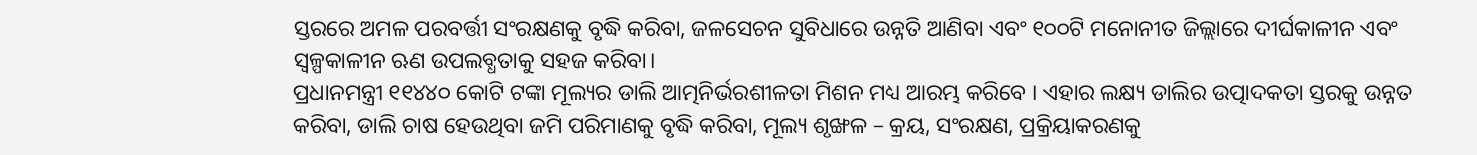ସ୍ତରରେ ଅମଳ ପରବର୍ତ୍ତୀ ସଂରକ୍ଷଣକୁ ବୃଦ୍ଧି କରିବା, ଜଳସେଚନ ସୁବିଧାରେ ଉନ୍ନତି ଆଣିବା ଏବଂ ୧୦୦ଟି ମନୋନୀତ ଜିଲ୍ଲାରେ ଦୀର୍ଘକାଳୀନ ଏବଂ ସ୍ୱଳ୍ପକାଳୀନ ଋଣ ଉପଲବ୍ଧତାକୁ ସହଜ କରିବା।
ପ୍ରଧାନମନ୍ତ୍ରୀ ୧୧୪୪୦ କୋଟି ଟଙ୍କା ମୂଲ୍ୟର ଡାଲି ଆତ୍ମନିର୍ଭରଶୀଳତା ମିଶନ ମଧ୍ୟ ଆରମ୍ଭ କରିବେ । ଏହାର ଲକ୍ଷ୍ୟ ଡାଲିର ଉତ୍ପାଦକତା ସ୍ତରକୁ ଉନ୍ନତ କରିବା, ଡାଲି ଚାଷ ହେଉଥିବା ଜମି ପରିମାଣକୁ ବୃଦ୍ଧି କରିବା, ମୂଲ୍ୟ ଶୃଙ୍ଖଳ – କ୍ରୟ, ସଂରକ୍ଷଣ, ପ୍ରକ୍ରିୟାକରଣକୁ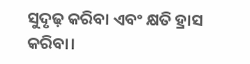ସୁଦୃଢ଼ କରିବା ଏବଂ କ୍ଷତି ହ୍ରାସ କରିବା।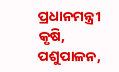ପ୍ରଧାନମନ୍ତ୍ରୀ କୃଷି, ପଶୁପାଳନ,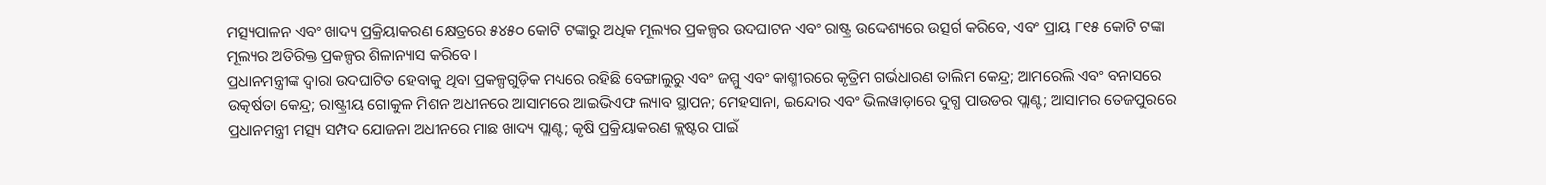ମତ୍ସ୍ୟପାଳନ ଏବଂ ଖାଦ୍ୟ ପ୍ରକ୍ରିୟାକରଣ କ୍ଷେତ୍ରରେ ୫୪୫୦ କୋଟି ଟଙ୍କାରୁ ଅଧିକ ମୂଲ୍ୟର ପ୍ରକଳ୍ପର ଉଦଘାଟନ ଏବଂ ରାଷ୍ଟ୍ର ଉଦ୍ଦେଶ୍ୟରେ ଉତ୍ସର୍ଗ କରିବେ, ଏବଂ ପ୍ରାୟ ୮୧୫ କୋଟି ଟଙ୍କା ମୂଲ୍ୟର ଅତିରିକ୍ତ ପ୍ରକଳ୍ପର ଶିଳାନ୍ୟାସ କରିବେ।
ପ୍ରଧାନମନ୍ତ୍ରୀଙ୍କ ଦ୍ୱାରା ଉଦଘାଟିତ ହେବାକୁ ଥିବା ପ୍ରକଳ୍ପଗୁଡ଼ିକ ମଧ୍ୟରେ ରହିଛି ବେଙ୍ଗାଲୁରୁ ଏବଂ ଜମ୍ମୁ ଏବଂ କାଶ୍ମୀରରେ କୃତ୍ରିମ ଗର୍ଭଧାରଣ ତାଲିମ କେନ୍ଦ୍ର; ଆମରେଲି ଏବଂ ବନାସରେ ଉତ୍କର୍ଷତା କେନ୍ଦ୍ର; ରାଷ୍ଟ୍ରୀୟ ଗୋକୁଳ ମିଶନ ଅଧୀନରେ ଆସାମରେ ଆଇଭିଏଫ ଲ୍ୟାବ ସ୍ଥାପନ; ମେହସାନା, ଇନ୍ଦୋର ଏବଂ ଭିଲୱାଡ଼ାରେ ଦୁଗ୍ଧ ପାଉଡର ପ୍ଲାଣ୍ଟ; ଆସାମର ତେଜପୁରରେ ପ୍ରଧାନମନ୍ତ୍ରୀ ମତ୍ସ୍ୟ ସମ୍ପଦ ଯୋଜନା ଅଧୀନରେ ମାଛ ଖାଦ୍ୟ ପ୍ଲାଣ୍ଟ; କୃଷି ପ୍ରକ୍ରିୟାକରଣ କ୍ଲଷ୍ଟର ପାଇଁ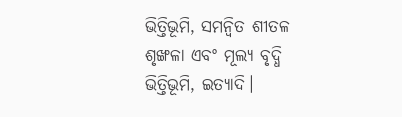ଭିତ୍ତିଭୂମି, ସମନ୍ୱିତ ଶୀତଳ ଶୃଙ୍ଖଳା ଏବଂ ମୂଲ୍ୟ ବୃଦ୍ଧି ଭିତ୍ତିଭୂମି, ଇତ୍ୟାଦି।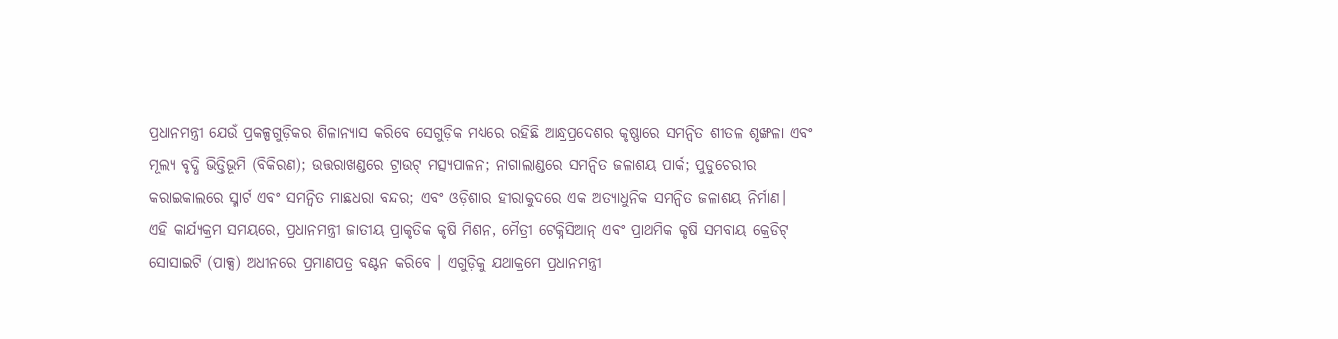ପ୍ରଧାନମନ୍ତ୍ରୀ ଯେଉଁ ପ୍ରକଳ୍ପଗୁଡ଼ିକର ଶିଳାନ୍ୟାସ କରିବେ ସେଗୁଡ଼ିକ ମଧ୍ୟରେ ରହିଛି ଆନ୍ଧ୍ରପ୍ରଦେଶର କୃଷ୍ଣାରେ ସମନ୍ୱିତ ଶୀତଳ ଶୃଙ୍ଖଳା ଏବଂ ମୂଲ୍ୟ ବୃଦ୍ଧି ଭିତ୍ତିଭୂମି (ବିକିରଣ); ଉତ୍ତରାଖଣ୍ଡରେ ଟ୍ରାଉଟ୍ ମତ୍ସ୍ୟପାଳନ; ନାଗାଲାଣ୍ଡରେ ସମନ୍ୱିତ ଜଳାଶୟ ପାର୍କ; ପୁଡୁଚେରୀର କରାଇକାଲରେ ସ୍ମାର୍ଟ ଏବଂ ସମନ୍ୱିତ ମାଛଧରା ବନ୍ଦର; ଏବଂ ଓଡ଼ିଶାର ହୀରାକୁଦରେ ଏକ ଅତ୍ୟାଧୁନିକ ସମନ୍ୱିତ ଜଳାଶୟ ନିର୍ମାଣ।
ଏହି କାର୍ଯ୍ୟକ୍ରମ ସମୟରେ, ପ୍ରଧାନମନ୍ତ୍ରୀ ଜାତୀୟ ପ୍ରାକୃତିକ କୃଷି ମିଶନ, ମୈତ୍ରୀ ଟେକ୍ନିସିଆନ୍ ଏବଂ ପ୍ରାଥମିକ କୃଷି ସମବାୟ କ୍ରେଡିଟ୍ ସୋସାଇଟି (ପାକ୍ସ) ଅଧୀନରେ ପ୍ରମାଣପତ୍ର ବଣ୍ଟନ କରିବେ । ଏଗୁଡ଼ିକୁ ଯଥାକ୍ରମେ ପ୍ରଧାନମନ୍ତ୍ରୀ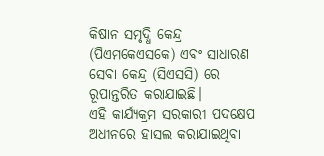କିଷାନ ସମୃଦ୍ଧି କେନ୍ଦ୍ର (ପିଏମକେଏସକେ) ଏବଂ ସାଧାରଣ ସେବା କେନ୍ଦ୍ର (ସିଏସସି) ରେ ରୂପାନ୍ତରିତ କରାଯାଇଛି।
ଏହି କାର୍ଯ୍ୟକ୍ରମ ସରକାରୀ ପଦକ୍ଷେପ ଅଧୀନରେ ହାସଲ କରାଯାଇଥିବା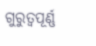ଗୁରୁତ୍ୱପୂର୍ଣ୍ଣ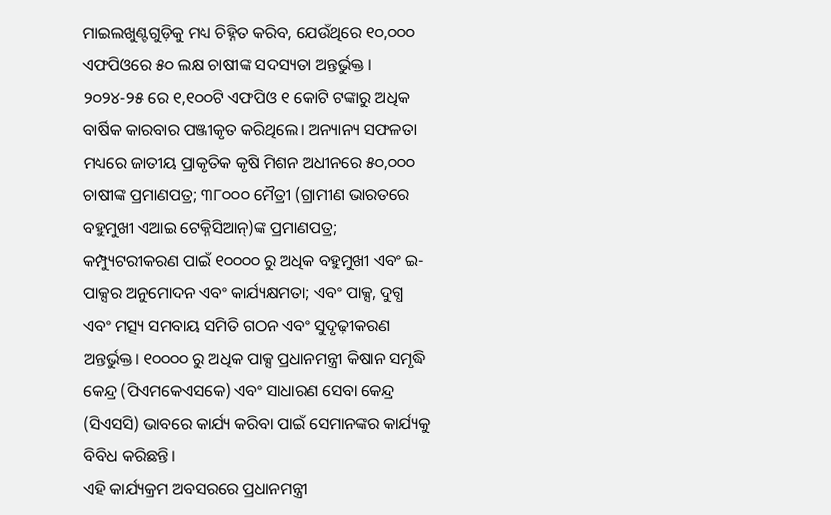ମାଇଲଖୁଣ୍ଟଗୁଡ଼ିକୁ ମଧ୍ୟ ଚିହ୍ନିତ କରିବ, ଯେଉଁଥିରେ ୧୦,୦୦୦ ଏଫପିଓରେ ୫୦ ଲକ୍ଷ ଚାଷୀଙ୍କ ସଦସ୍ୟତା ଅନ୍ତର୍ଭୁକ୍ତ । ୨୦୨୪-୨୫ ରେ ୧,୧୦୦ଟି ଏଫପିଓ ୧ କୋଟି ଟଙ୍କାରୁ ଅଧିକ ବାର୍ଷିକ କାରବାର ପଞ୍ଜୀକୃତ କରିଥିଲେ। ଅନ୍ୟାନ୍ୟ ସଫଳତା ମଧ୍ୟରେ ଜାତୀୟ ପ୍ରାକୃତିକ କୃଷି ମିଶନ ଅଧୀନରେ ୫୦,୦୦୦ ଚାଷୀଙ୍କ ପ୍ରମାଣପତ୍ର; ୩୮୦୦୦ ମୈତ୍ରୀ (ଗ୍ରାମୀଣ ଭାରତରେ ବହୁମୁଖୀ ଏଆଇ ଟେକ୍ନିସିଆନ୍)ଙ୍କ ପ୍ରମାଣପତ୍ର; କମ୍ପ୍ୟୁଟରୀକରଣ ପାଇଁ ୧୦୦୦୦ ରୁ ଅଧିକ ବହୁମୁଖୀ ଏବଂ ଇ-ପାକ୍ସର ଅନୁମୋଦନ ଏବଂ କାର୍ଯ୍ୟକ୍ଷମତା; ଏବଂ ପାକ୍ସ, ଦୁଗ୍ଧ ଏବଂ ମତ୍ସ୍ୟ ସମବାୟ ସମିତି ଗଠନ ଏବଂ ସୁଦୃଢ଼ୀକରଣ ଅନ୍ତର୍ଭୁକ୍ତ। ୧୦୦୦୦ ରୁ ଅଧିକ ପାକ୍ସ ପ୍ରଧାନମନ୍ତ୍ରୀ କିଷାନ ସମୃଦ୍ଧି କେନ୍ଦ୍ର (ପିଏମକେଏସକେ) ଏବଂ ସାଧାରଣ ସେବା କେନ୍ଦ୍ର (ସିଏସସି) ଭାବରେ କାର୍ଯ୍ୟ କରିବା ପାଇଁ ସେମାନଙ୍କର କାର୍ଯ୍ୟକୁ ବିବିଧ କରିଛନ୍ତି।
ଏହି କାର୍ଯ୍ୟକ୍ରମ ଅବସରରେ ପ୍ରଧାନମନ୍ତ୍ରୀ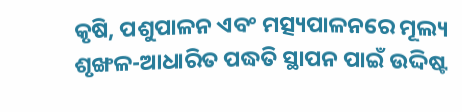କୃଷି, ପଶୁପାଳନ ଏବଂ ମତ୍ସ୍ୟପାଳନରେ ମୂଲ୍ୟ ଶୃଙ୍ଖଳ-ଆଧାରିତ ପଦ୍ଧତି ସ୍ଥାପନ ପାଇଁ ଉଦ୍ଦିଷ୍ଟ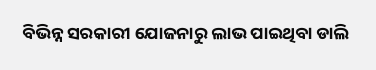ବିଭିନ୍ନ ସରକାରୀ ଯୋଜନାରୁ ଲାଭ ପାଇଥିବା ଡାଲି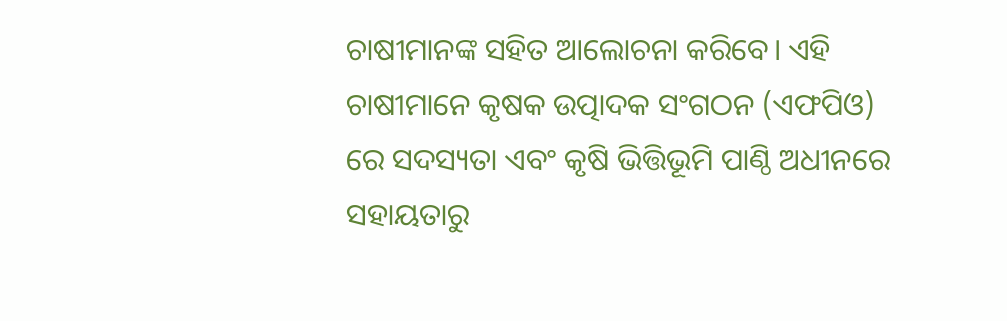ଚାଷୀମାନଙ୍କ ସହିତ ଆଲୋଚନା କରିବେ। ଏହି ଚାଷୀମାନେ କୃଷକ ଉତ୍ପାଦକ ସଂଗଠନ (ଏଫପିଓ) ରେ ସଦସ୍ୟତା ଏବଂ କୃଷି ଭିତ୍ତିଭୂମି ପାଣ୍ଠି ଅଧୀନରେ ସହାୟତାରୁ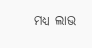ମଧ୍ୟ ଲାଭ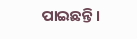ପାଇଛନ୍ତି ।